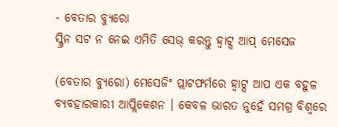- ବେତାର ବ୍ୟୁରୋ
ସ୍କ୍ରିନ ସଟ ନ ନେଇ ଏମିତି ସେଭ୍ କରନ୍ତୁ ହ୍ୱାଟ୍ସ ଆପ୍ ମେସେଜ

(ବେତାର ବ୍ୟୁରୋ) ମେସେଜିଂ ପ୍ଲାଟଫର୍ମରେ ହ୍ୱାଟ୍ସ ଆପ ଏକ ବହୁଳ ବ୍ୟବହାରକାରୀ ଆପ୍ଲିକେଶନ । କେବଳ ଭାରତ ନୁହେଁ ସମଗ୍ର ବିଶ୍ୱରେ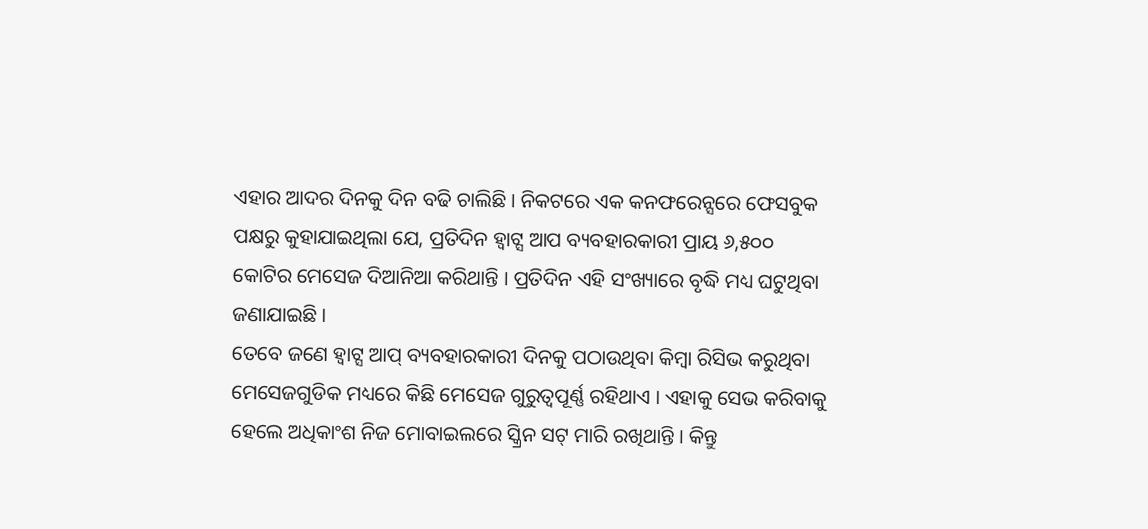ଏହାର ଆଦର ଦିନକୁ ଦିନ ବଢି ଚାଲିଛି । ନିକଟରେ ଏକ କନଫରେନ୍ସରେ ଫେସବୁକ ପକ୍ଷରୁ କୁହାଯାଇଥିଲା ଯେ, ପ୍ରତିଦିନ ହ୍ୱାଟ୍ସ ଆପ ବ୍ୟବହାରକାରୀ ପ୍ରାୟ ୬,୫୦୦ କୋଟିର ମେସେଜ ଦିଆନିଆ କରିଥାନ୍ତି । ପ୍ରତିଦିନ ଏହି ସଂଖ୍ୟାରେ ବୃଦ୍ଧି ମଧ୍ୟ ଘଟୁଥିବା ଜଣାଯାଇଛି ।
ତେବେ ଜଣେ ହ୍ୱାଟ୍ସ ଆପ୍ ବ୍ୟବହାରକାରୀ ଦିନକୁ ପଠାଉଥିବା କିମ୍ବା ରିସିଭ କରୁଥିବା ମେସେଜଗୁଡିକ ମଧ୍ୟରେ କିଛି ମେସେଜ ଗୁରୁତ୍ୱପୂର୍ଣ୍ଣ ରହିଥାଏ । ଏହାକୁ ସେଭ କରିବାକୁ ହେଲେ ଅଧିକାଂଶ ନିଜ ମୋବାଇଲରେ ସ୍କ୍ରିନ ସଟ୍ ମାରି ରଖିଥାନ୍ତି । କିନ୍ତୁ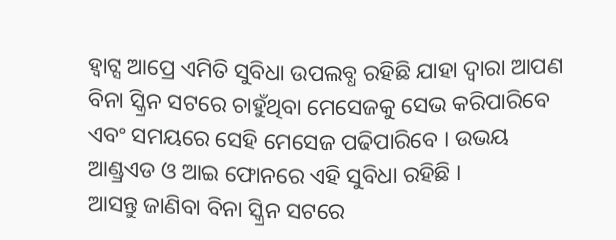ହ୍ୱାଟ୍ସ ଆପ୍ରେ ଏମିତି ସୁବିଧା ଉପଲବ୍ଧ ରହିଛି ଯାହା ଦ୍ୱାରା ଆପଣ ବିନା ସ୍କ୍ରିନ ସଟରେ ଚାହୁଁଥିବା ମେସେଜକୁ ସେଭ କରିପାରିବେ ଏବଂ ସମୟରେ ସେହି ମେସେଜ ପଢିପାରିବେ । ଉଭୟ ଆଣ୍ଡ୍ରଏଡ ଓ ଆଇ ଫୋନରେ ଏହି ସୁବିଧା ରହିଛି ।
ଆସନ୍ତୁ ଜାଣିବା ବିନା ସ୍କ୍ରିନ ସଟରେ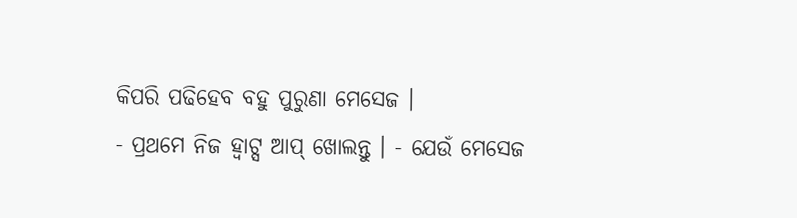କିପରି ପଢିହେବ ବହୁ ପୁରୁଣା ମେସେଜ ।
- ପ୍ରଥମେ ନିଜ ହ୍ୱାଟ୍ସ ଆପ୍ ଖୋଲନ୍ତୁ । - ଯେଉଁ ମେସେଜ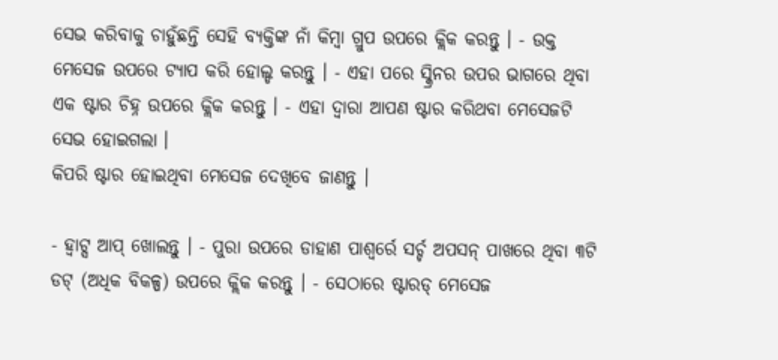ସେଭ କରିବାକୁ ଚାହୁଁଛନ୍ତି ସେହି ବ୍ୟକ୍ତିଙ୍କ ନାଁ କିମ୍ବା ଗ୍ରୁପ ଉପରେ କ୍ଲିକ କରନ୍ତୁ । - ଉକ୍ତ ମେସେଜ ଉପରେ ଟ୍ୟାପ କରି ହୋଲ୍ଡ କରନ୍ତୁ । - ଏହା ପରେ ସ୍କ୍ରିନର ଉପର ଭାଗରେ ଥିବା ଏକ ଷ୍ଟାର ଚିହ୍ନ ଉପରେ କ୍ଲିକ କରନ୍ତୁ । - ଏହା ଦ୍ୱାରା ଆପଣ ଷ୍ଟାର କରିଥବା ମେସେଜଟି ସେଭ ହୋଇଗଲା ।
କିପରି ଷ୍ଟାର ହୋଇଥିବା ମେସେଜ ଦେଖିବେ ଜାଣନ୍ତୁ ।

- ହ୍ୱାଟ୍ସ ଆପ୍ ଖୋଲନ୍ତୁ । - ପୁରା ଉପରେ ଡାହାଣ ପାଶ୍ୱର୍ରେ ସର୍ଚ୍ଚ ଅପସନ୍ ପାଖରେ ଥିବା ୩ଟି ଡଟ୍ (ଅଧିକ ବିକଳ୍ପ) ଉପରେ କ୍ଲିକ କରନ୍ତୁ । - ସେଠାରେ ଷ୍ଟାରଡ୍ ମେସେଜ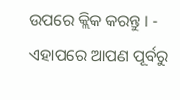ଉପରେ କ୍ଲିକ କରନ୍ତୁ । - ଏହାପରେ ଆପଣ ପୂର୍ବରୁ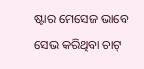ଷ୍ଟାର ମେସେଜ ଭାବେ ସେଭ କରିଥିବା ଚାଟ୍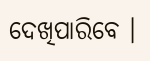ଦେଖିପାରିବେ ।